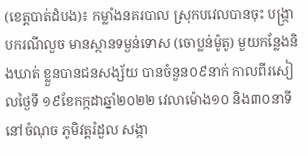(ខេត្តបាត់ដំបង)៖ កម្លាំងនគរបាល ស្រុកបវេលបានចុះ បង្ក្រាបករណីលួច មានស្ថានទម្ងន់ទោស (ចោប្លន់ម៉ូតូ) មួយកន្លែងនិងឃាត់ ខ្លួនបានជនសង្ស័យ បានចំនួន០៩នាក់ កាលពីរសៀលថ្ងៃទី ១៩ខែកក្កដាឆ្នាំ២០២២ វេលាម៉ោង១០ និង៣០នាទីនៅចំណុច ភូមិវត្តរំដួល សង្កា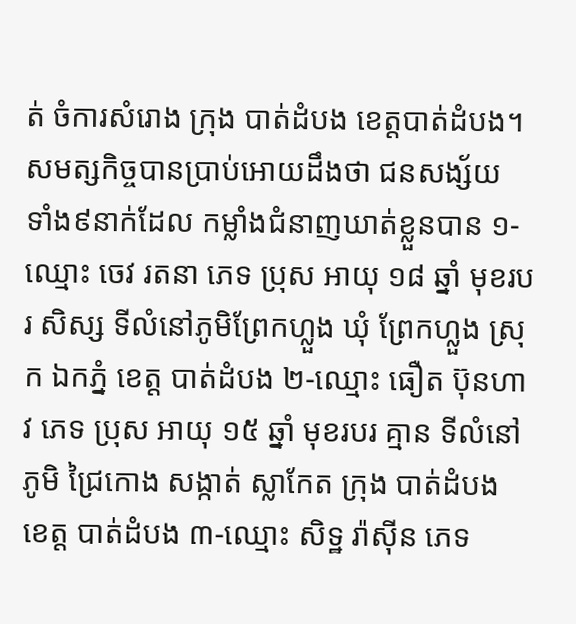ត់ ចំការសំរោង ក្រុង បាត់ដំបង ខេត្តបាត់ដំបង។
សមត្សកិច្ចបានប្រាប់អោយដឹងថា ជនសង្ស័យ ទាំង៩នាក់ដែល កម្លាំងជំនាញឃាត់ខ្លួនបាន ១-ឈ្មោះ ចេវ រតនា ភេទ ប្រុស អាយុ ១៨ ឆ្នាំ មុខរបរ សិស្ស ទីលំនៅភូមិព្រែកហ្លួង ឃុំ ព្រែកហ្លួង ស្រុក ឯកភ្នំ ខេត្ត បាត់ដំបង ២-ឈ្មោះ ធឿត ប៊ុនហាវ ភេទ ប្រុស អាយុ ១៥ ឆ្នាំ មុខរបរ គ្មាន ទីលំនៅភូមិ ជ្រៃកោង សង្កាត់ ស្លាកែត ក្រុង បាត់ដំបង ខេត្ត បាត់ដំបង ៣-ឈ្មោះ សិទ្ឋ រ៉ាស៊ីន ភេទ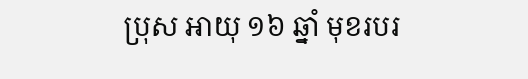ប្រុស អាយុ ១៦ ឆ្នាំ មុខរបរ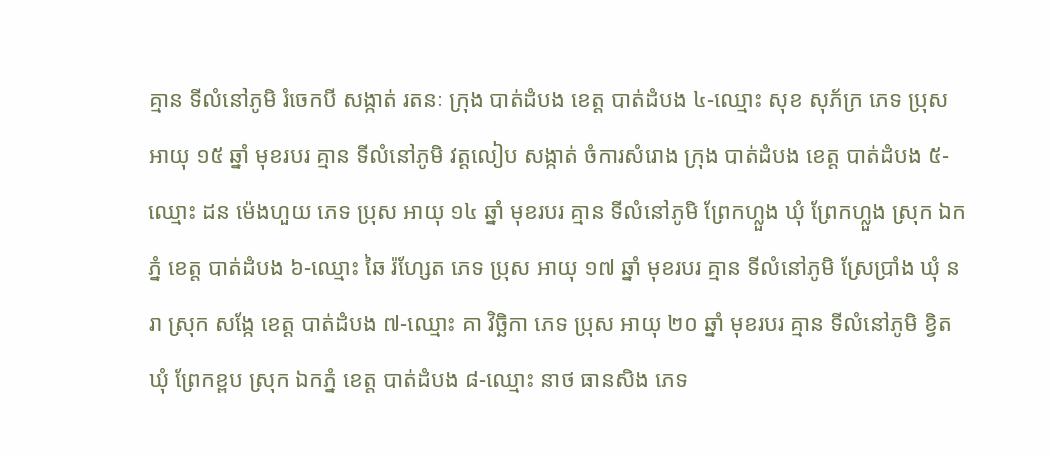គ្មាន ទីលំនៅភូមិ រំចេកបី សង្កាត់ រតនៈ ក្រុង បាត់ដំបង ខេត្ត បាត់ដំបង ៤-ឈ្មោះ សុខ សុភ័ក្រ ភេទ ប្រុស អាយុ ១៥ ឆ្នាំ មុខរបរ គ្មាន ទីលំនៅភូមិ វត្តលៀប សង្កាត់ ចំការសំរោង ក្រុង បាត់ដំបង ខេត្ត បាត់ដំបង ៥-ឈ្មោះ ដន ម៉េងហួយ ភេទ ប្រុស អាយុ ១៤ ឆ្នាំ មុខរបរ គ្មាន ទីលំនៅភូមិ ព្រែកហ្លួង ឃុំ ព្រែកហ្លួង ស្រុក ឯកភ្នំ ខេត្ត បាត់ដំបង ៦-ឈ្មោះ ឆៃ រ៉ហ្សែត ភេទ ប្រុស អាយុ ១៧ ឆ្នាំ មុខរបរ គ្មាន ទីលំនៅភូមិ ស្រែប្រាំង ឃុំ នរា ស្រុក សង្កែ ខេត្ត បាត់ដំបង ៧-ឈ្មោះ គា វិច្ឆិកា ភេទ ប្រុស អាយុ ២០ ឆ្នាំ មុខរបរ គ្មាន ទីលំនៅភូមិ ខ្វិត ឃុំ ព្រែកខ្ពប ស្រុក ឯកភ្នំ ខេត្ត បាត់ដំបង ៨-ឈ្មោះ នាថ ធានសិង ភេទ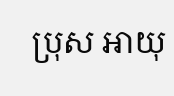ប្រុស អាយុ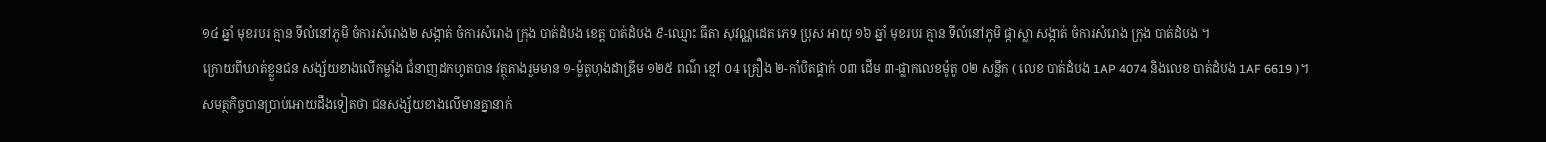១៤ ឆ្នាំ មុខរបរ គ្មាន ទីលំនៅភូមិ ចំការសំរោង២ សង្កាត់ ចំការសំរោង ក្រុង បាត់ដំបង ខេត្ត បាត់ដំបង ៩-ឈ្មោះ ធីតា សុវណ្ណដេត ភេទ ប្រុស អាយុ ១៦ ឆ្នាំ មុខរបរ គ្មាន ទីលំនៅភូមិ ផ្កាស្លា សង្កាត់ ចំការសំរោង ក្រុង បាត់ដំបង ។
ក្រោយពីឃាត់ខ្លួនជន សង្ស័យខាងលើកម្លាំង ជំនាញដកហូតបាន វត្ថុតាងរួមមាន ១-ម៉ូតូហុងដាឌ្រីម ១២៥ ពណ៌ ខ្មៅ ០4 គ្រឿង ២-កាំបិតផ្គាក់ ០៣ ដើម ៣-ផ្លាកលេខម៉ូតូ ០២ សន្លឹក ( លេខ បាត់ដំបង 1AP 4074 និងលេខ បាត់ដំបង 1AF 6619 )។
សមត្ថកិច្ចបានប្រាប់អោយដឹងទៀតថា ជនសង្ស័យខាងលើមានគ្នានាក់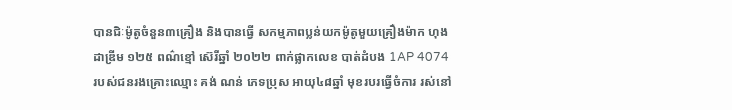បានជិៈម៉ូតូចំនួន៣គ្រឿង និងបានធ្វើ សកម្មភាពប្លន់យកម៉ូតូមួយគ្រឿងម៉ាក ហុងដាឌ្រីម ១២៥ ពណ៌ខ្មៅ ស៊េរីឆ្នាំ ២០២២ ពាក់ផ្លាកលេខ បាត់ដំបង 1AP 4074 របស់ជនរងគ្រោះឈ្មោះ គង់ ណន់ ភេទប្រុស អាយុ៤៨ឆ្នាំ មុខរបរធ្វើចំការ រស់នៅ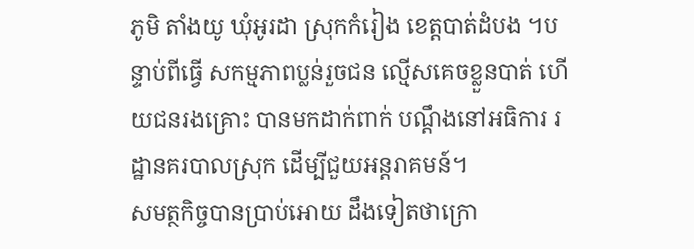ភូមិ តាំងយូ ឃុំអូរដា ស្រុកកំរៀង ខេត្តបាត់ដំបង ។បន្ទាប់ពីធ្វើ សកម្មភាពប្លន់រួចជន ល្មើសគេចខ្លួនបាត់ ហើយជនរងគ្រោះ បានមកដាក់ពាក់ បណ្តឹងនៅអធិការ រដ្ឋានគរបាលស្រុក ដើម្បីជួយអន្តរាគមន៍។
សមត្ថកិច្ចបានប្រាប់អោយ ដឹងទៀតថាក្រោ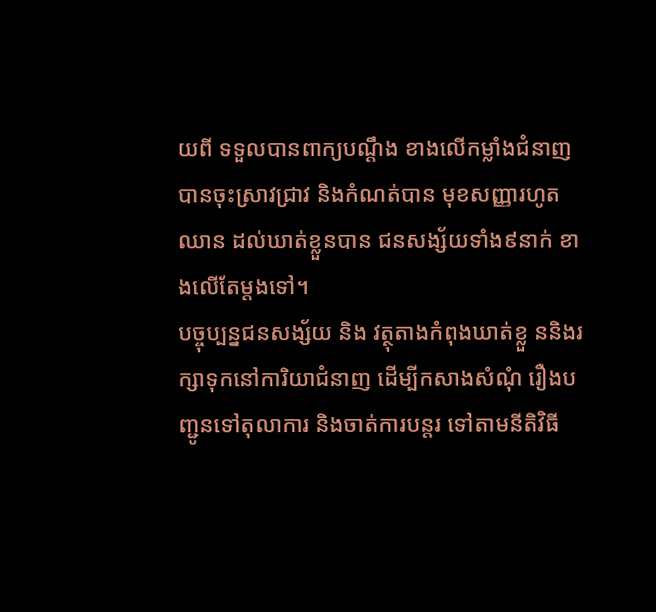យពី ទទួលបានពាក្យបណ្តឹង ខាងលើកម្លាំងជំនាញ បានចុះស្រាវជ្រាវ និងកំណត់បាន មុខសញ្ញារហូតឈាន ដល់ឃាត់ខ្លួនបាន ជនសង្ស័យទាំង៩នាក់ ខាងលើតែម្តងទៅ។
បច្ចុប្បន្នជនសង្ស័យ និង វត្ថុតាងកំពុងឃាត់ខ្លួ ននិងរក្សាទុកនៅការិយាជំនាញ ដើម្បីកសាងសំណុំ រឿងបញ្ជូនទៅតុលាការ និងចាត់ការបន្តរ ទៅតាមនីតិវិធី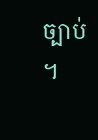ច្បាប់ ។